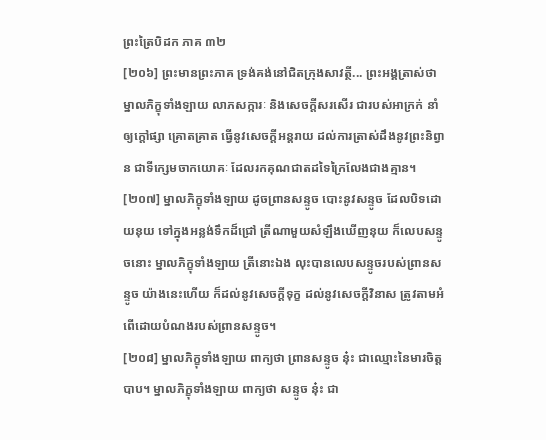ព្រះត្រៃបិដក ភាគ ៣២
[២០៦] ព្រះមានព្រះភាគ ទ្រង់គង់នៅជិតក្រុងសាវត្ថី... ព្រះអង្គត្រាស់ថា ម្នាលភិក្ខុទាំងឡាយ លាភសក្ការៈ និងសេចក្តីសរសើរ ជារបស់អាក្រក់ នាំឲ្យក្តៅផ្សា គ្រោតគ្រាត ធ្វើនូវសេចក្តីអន្តរាយ ដល់ការត្រាស់ដឹងនូវព្រះនិព្វាន ជាទីក្សេមចាកយោគៈ ដែលរកគុណជាតដទៃក្រៃលែងជាងគ្មាន។
[២០៧] ម្នាលភិក្ខុទាំងឡាយ ដូចព្រានសន្ទូច បោះនូវសន្ទូច ដែលបិទដោយនុយ ទៅក្នុងអន្លង់ទឹកដ៏ជ្រៅ ត្រីណាមួយសំឡឹងឃើញនុយ ក៏លេបសន្ទូចនោះ ម្នាលភិក្ខុទាំងឡាយ ត្រីនោះឯង លុះបានលេបសន្ទូចរបស់ព្រានសន្ទូច យ៉ាងនេះហើយ ក៏ដល់នូវសេចក្តីទុក្ខ ដល់នូវសេចក្តីវិនាស ត្រូវតាមអំពើដោយបំណងរបស់ព្រានសន្ទូច។
[២០៨] ម្នាលភិក្ខុទាំងឡាយ ពាក្យថា ព្រានសន្ទូច នុ៎ះ ជាឈ្មោះនៃមារចិត្តបាប។ ម្នាលភិក្ខុទាំងឡាយ ពាក្យថា សន្ទូច នុ៎ះ ជា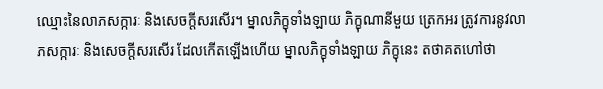ឈ្មោះនៃលាភសក្ការៈ និងសេចក្តីសរសើរ។ ម្នាលភិក្ខុទាំងឡាយ ភិក្ខុណានីមួយ ត្រេកអរ ត្រូវការនូវលាភសក្ការៈ និងសេចក្តីសរសើរ ដែលកើតឡើងហើយ ម្នាលភិក្ខុទាំងឡាយ ភិក្ខុនេះ តថាគតហៅថា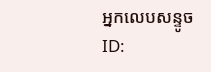អ្នកលេបសន្ទូច
ID: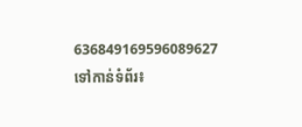636849169596089627
ទៅកាន់ទំព័រ៖